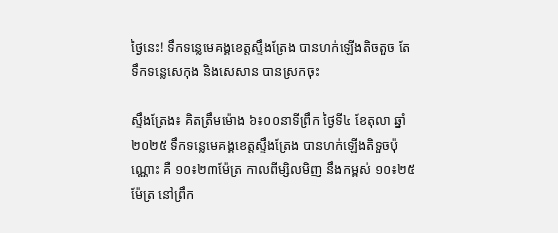ថ្ងៃនេះ! ទឹកទន្លេមេគង្គខេត្តស្ទឹងត្រែង បានហក់ឡើងតិចតួច តែទឹកទន្លេសេកុង និងសេសាន បានស្រកចុះ

ស្ទឹងត្រែង៖ គិតត្រឹមម៉ោង ៦៖០០នាទីព្រឹក ថ្ងៃទី៤ ខែតុលា ឆ្នាំ២០២៥ ទឹកទន្លេមេគង្គខេត្តស្ទឹងត្រែង បានហក់ឡើងតិទួចប៉ុណ្ណោះ គឺ ១០៖២៣ម៉ែត្រ កាលពីម្សិលមិញ នឹងកម្ពស់ ១០៖២៥ម៉ែត្រ នៅព្រឹក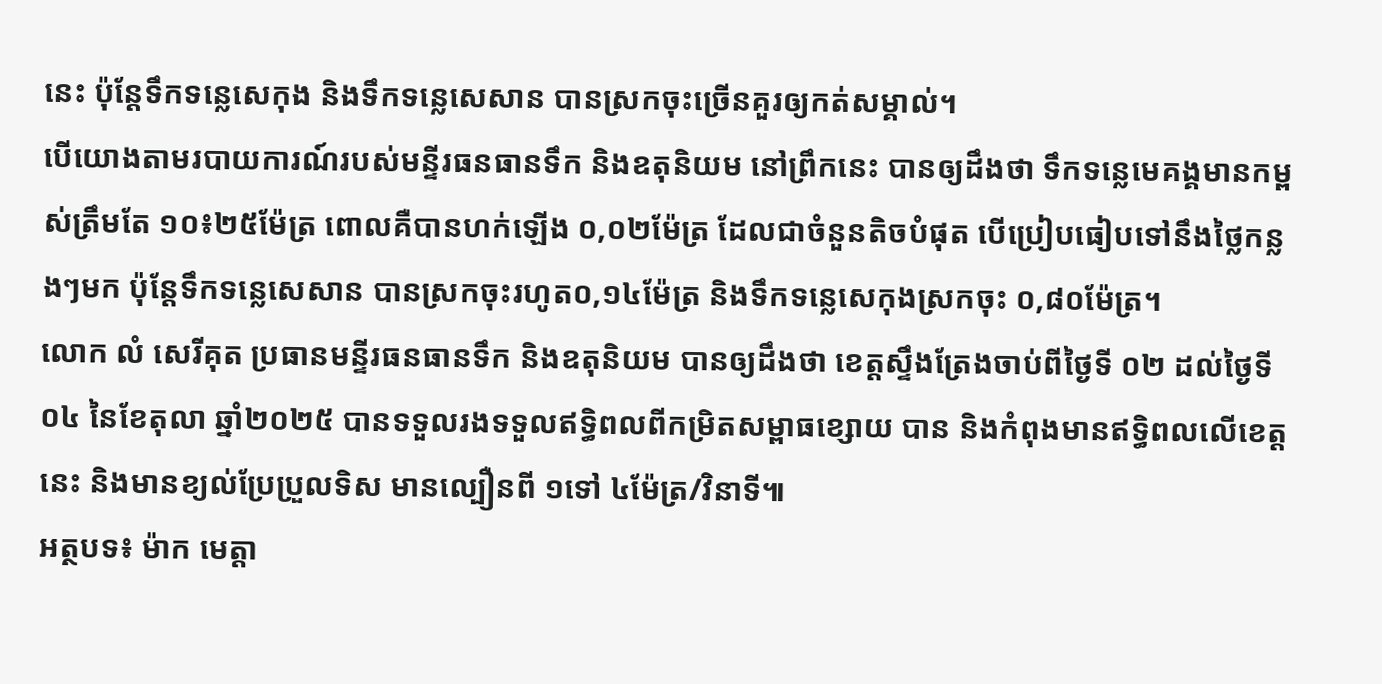នេះ ប៉ុន្តែទឹកទន្លេសេកុង និងទឹកទន្លេសេសាន បានស្រកចុះច្រើនគួរឲ្យកត់សម្គាល់។
បើយោងតាមរបាយការណ៍របស់មន្ទីរធនធានទឹក និងឧតុនិយម នៅព្រឹកនេះ បានឲ្យដឹងថា ទឹកទន្លេមេគង្គមានកម្ពស់ត្រឹមតែ ១០៖២៥ម៉ែត្រ ពោលគឺបានហក់ឡើង ០,០២ម៉ែត្រ ដែលជាចំនួនតិចបំផុត បើប្រៀបធៀបទៅនឹងថ្លៃកន្លងៗមក ប៉ុន្តែទឹកទន្លេសេសាន បានស្រកចុះរហូត០,១៤ម៉ែត្រ និងទឹកទន្លេសេកុងស្រកចុះ ០,៨០ម៉ែត្រ។
លោក លំ សេរីគុត ប្រធានមន្ទីរធនធានទឹក និងឧតុនិយម បានឲ្យដឹងថា ខេត្តស្ទឹងត្រែងចាប់ពីថ្ងៃទី ០២ ដល់ថ្ងៃទី០៤ នៃខែតុលា ឆ្នាំ២០២៥ បានទទួលរងទទួលឥទ្ធិពលពីកម្រិតសម្ពាធខ្សោយ បាន និងកំពុងមានឥទ្ធិពលលើខេត្តនេះ និងមានខ្យល់ប្រែប្រួលទិស មានល្បឿនពី ១ទៅ ៤ម៉ែត្រ/វិនាទី៕
អត្ថបទ៖ ម៉ាក មេត្តា